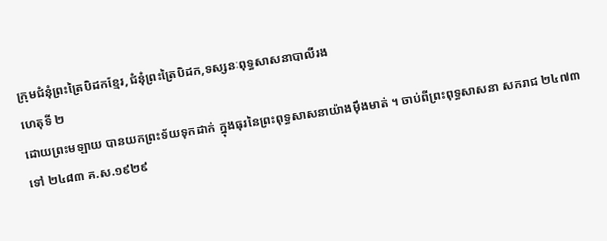ក្រុមជំនុំព្រះត្រៃបិដកខ្មែរ,ជំនុំព្រះត្រៃបិដក,ទស្សនៈពុទ្ធសាសនាបាលីរង
ហេតុទី ២
ដោយព្រះមឡាយ បានយកព្រះទ័យទុកដាក់ ក្នុងធុរនៃព្រះពុទ្ធសាសនាយ៉ាងម៉ឹងមាត់ ។ ចាប់ពីព្រះពុទ្ធសាសនា សករាជ ២៤៧៣ ទៅ ២៤៨៣ គ.ស.១៩២៩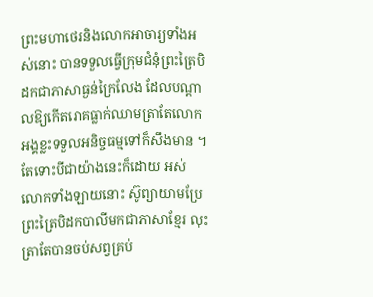ព្រះមហាថេរនិងលោកអាចារ្យទាំងអស់នោះ បានទទួលធ្វើក្រុមជំនុំព្រះត្រៃបិដកជាភាសាធ្ងន់ក្រៃលែង ដែលបណ្ដាលឱ្យកើតរោគធ្លាក់ឈាមត្រាតែលោកអង្គខ្លះទទួលអនិច្ចធម្មទៅក៏សឹងមាន ។ តែទោះបីជាយ៉ាងនេះក៏ដោយ អស់លោកទាំងឡាយនោះ ស៊ូព្យាយាមប្រែព្រះត្រៃបិដកបាលីមកជាភាសាខ្មែរ លុះត្រាតែបានចប់សព្វគ្រប់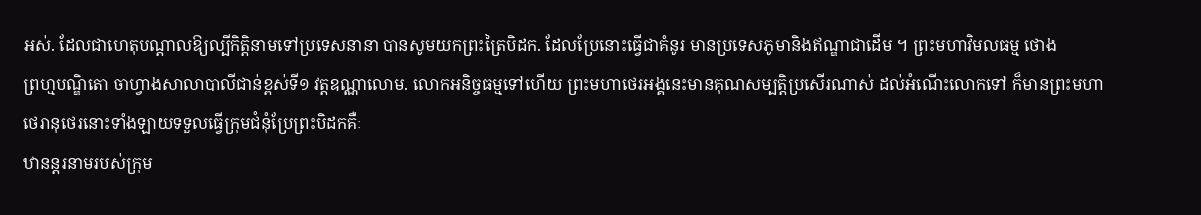អស់. ដែលជាហេតុបណ្ដាលឱ្យល្បីកិត្តិនាមទៅប្រទេសនានា បានសូមយកព្រះត្រៃបិដក. ដែលប្រែនោះធ្វើជាគំនូរ មានប្រទេសភូមានិងឥណ្ឌាជាដើម ។ ព្រះមហាវិមលធម្ម ថោង
ព្រហ្មបណ្ឌិតោ ចាហ្វាងសាលាបាលីជាន់ខ្ពស់ទី១ វត្តឧណ្ណាលោម. លោកអនិច្ចធម្មទៅហើយ ព្រះមហាថេរអង្គនេះមានគុណសម្បត្តិប្រសើរណាស់ ដល់អំណើះលោកទៅ ក៏មានព្រះមហាថេរានុថេរនោះទាំងឡាយទទួលធ្វើក្រុមជំនុំប្រែព្រះបិដកគឺៈ
ឋានន្តរនាមរបស់ក្រុម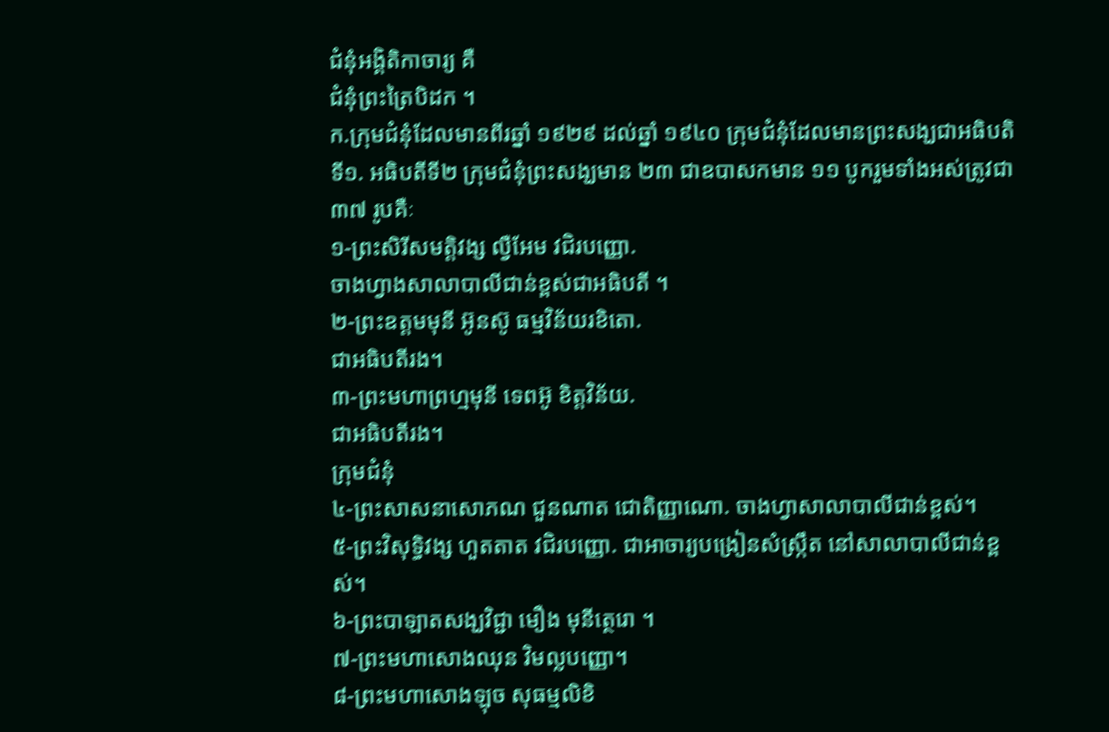ជំនុំអង្គិតិកាចារ្យ គឺ
ជំនុំព្រះត្រៃបិដក ។
ក.ក្រុមជំនុំដែលមានពីរឆ្នាំ ១៩២៩ ដល់ឆ្នាំ ១៩៤០ ក្រុមជំនុំដែលមានព្រះសង្ឃជាអធិបតិទី១. អធិបតីទី២ ក្រុមជំនុំព្រះសង្ឃមាន ២៣ ជាឧបាសកមាន ១១ បូករួមទាំងអស់ត្រូវជា ៣៧ រូបគឺៈ
១-ព្រះសិរីសមត្តិវង្ស ល្វឺអែម វជិរបញ្ញោ.
ចាងហ្វាងសាលាបាលីជាន់ខ្ពស់ជាអធិបតី ។
២-ព្រះឧត្តមមុនី អ៊ូនស៊ូ ធម្មវិន័យរខិតោ.
ជាអធិបតីរង។
៣-ព្រះមហាព្រហ្មមុនី ទេពអ៊ូ ខិត្តវិន័យ.
ជាអធិបតីរង។
ក្រុមជំនុំ
៤-ព្រះសាសនាសោភណ ជួនណាត ជោតិញ្ញាណោ. ចាងហ្វាសាលាបាលីជាន់ខ្ពស់។
៥-ព្រះវិសុទ្ធិវង្ស ហួតតាត វជិរបញ្ញោ. ជាអាចារ្យបង្រៀនសំស្ក្រឹត នៅសាលាបាលីជាន់ខ្ពស់។
៦-ព្រះបាឡាតសង្ឃវិជ្ជា មឿង មុនីត្ថេរោ ។
៧-ព្រះមហាសោងឈុន វិមល្លបញ្ញោ។
៨-ព្រះមហាសោងឡុច សុធម្មលិខិ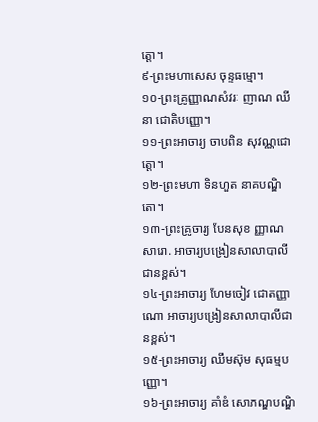ត្តោ។
៩-ព្រះមហាសេស ចុន្ទធម្មោ។
១០-ព្រះគ្រូញ្ញាណសំវរៈ ញាណ ឈីនា ជោតិបញ្ញោ។
១១-ព្រះអាចារ្យ ចាបពិន សុវណ្ណជោត្តោ។
១២-ព្រះមហា ទិនហួត នាគបណ្ឌិតោ។
១៣-ព្រះគ្រូចារ្យ បែនសុខ ញ្ញាណសារោ. អាចារ្យបង្រៀនសាលាបាលីជានខ្ពស់។
១៤-ព្រះអាចារ្យ ហែមចៀវ ជោតញ្ញាណោ អាចារ្យបង្រៀនសាលាបាលីជានខ្ពស់។
១៥-ព្រះអាចារ្យ ឈឹមស៊ុម សុធម្មបញ្ញោ។
១៦-ព្រះអាចារ្យ គាំឌំ សោភណ្ឌបណ្ឌិ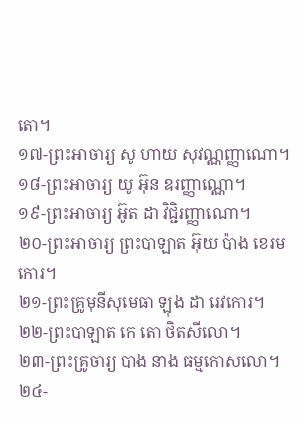តោ។
១៧-ព្រះអាចារ្យ សូ ហាយ សុវណ្ណញ្ញាណោ។
១៨-ព្រះអាចារ្យ យូ អ៊ុន ឧរញ្ញាណ្ណោ។
១៩-ព្រះអាចារ្យ អ៊ូត ដា វិជ្ជិរញ្ញាណោ។
២០-ព្រះអាចារ្យ ព្រះបាឡាត អ៊ុយ ប៉ាង ខេរមកោរ។
២១-ព្រះគ្រូមុនីសុមេធា ឡុង ដា រេវកោរ។
២២-ព្រះបាឡាត កេ តោ ថិតសីលោ។
២៣-ព្រះគ្រូចារ្យ បាង នាង ធម្មកោសលោ។
២៤-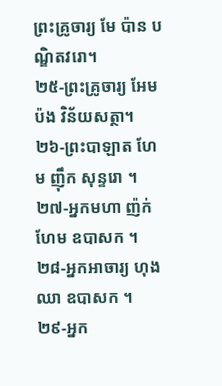ព្រះគ្រូចារ្យ មែ ប៉ាន បណ្ឌិតវរោ។
២៥-ព្រះគ្រូចារ្យ អែម ប៉ង វិន័យសត្ថា។
២៦-ព្រះបាឡាត ហែម ញ៉ឹក សុន្ទរោ ។
២៧-អ្នកមហា ញ៉ក់ ហែម ឧបាសក ។
២៨-អ្នកអាចារ្យ ហុង ឈា ឧបាសក ។
២៩-អ្នក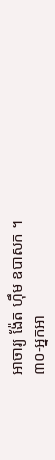អាចារ្យ ង៉ែត ហ៊ឹម ឧបាសក ។
៣០-អ្នកអា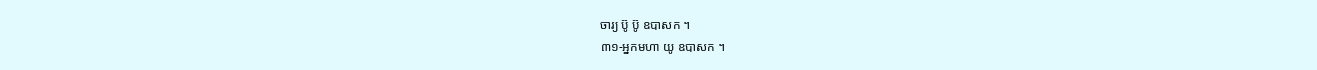ចារ្យ ប៊ូ ប៊ូ ឧបាសក ។
៣១-អ្នកមហា យូ ឧបាសក ។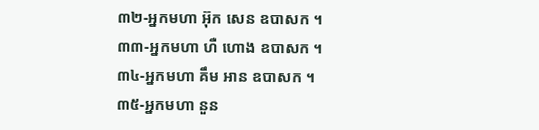៣២-អ្នកមហា អ៊ុក សេន ឧបាសក ។
៣៣-អ្នកមហា ហឺ ហោង ឧបាសក ។
៣៤-អ្នកមហា គឹម អាន ឧបាសក ។
៣៥-អ្នកមហា នួន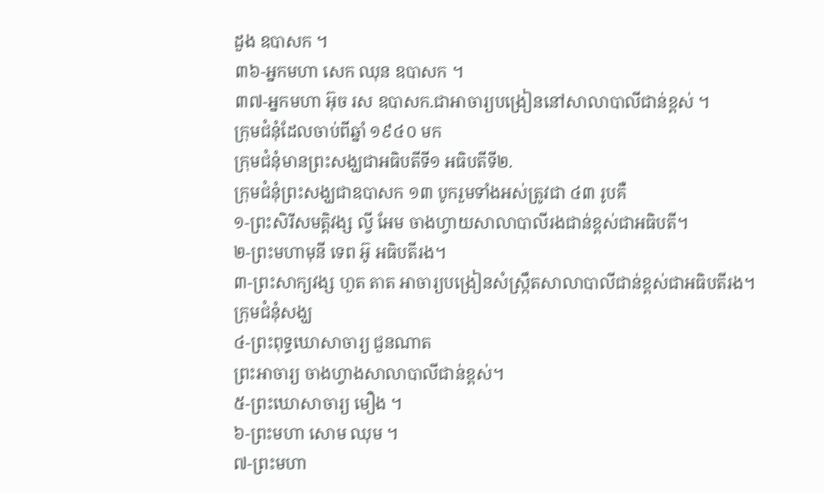ដួង ឧបាសក ។
៣៦-អ្នកមហា សេក ឈុន ឧបាសក ។
៣៧-អ្នកមហា អ៊ុច រស ឧបាសក.ជាអាចារ្យបង្រៀននៅសាលាបាលីជាន់ខ្ពស់ ។
ក្រុមជំនុំដែលចាប់ពីឆ្នាំ ១៩៤០ មក
ក្រុមជំនុំមានព្រះសង្ឃជាអធិបតីទី១ អធិបតីទី២.
ក្រុមជំនុំព្រះសង្ឃជាឧបាសក ១៣ បូករួមទាំងអស់ត្រូវជា ៤៣ រូបគឺ
១-ព្រះសិរីសមត្តិវង្ស ល្វី អែម ចាងហ្វាយសាលាបាលីរងជាន់ខ្ពស់ជាអធិបតី។
២-ព្រះមហាមុនី ទេព អ៊ូ អធិបតីរង។
៣-ព្រះសាក្យវង្ស ហួត តាត អាចារ្យបង្រៀនសំស្ក្រឹតសាលាបាលីជាន់ខ្ពស់ជាអធិបតីរង។
ក្រុមជំនុំសង្ឃ
៤-ព្រះពុទ្ធឃោសាចារ្យ ជួនណាត
ព្រះអាចារ្យ ចាងហ្វាងសាលាបាលីជាន់ខ្ពស់។
៥-ព្រះឃោសាចារ្យ មឿង ។
៦-ព្រះមហា សោម ឈុម ។
៧-ព្រះមហា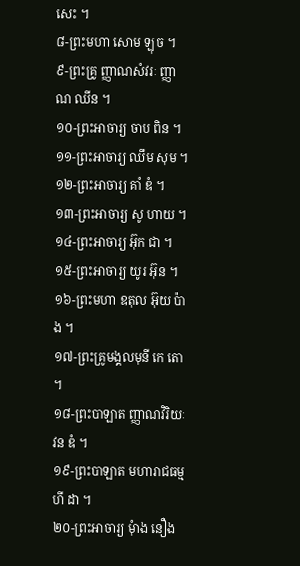សេះ ។
៨-ព្រះមហា សោម ឡុច ។
៩-ព្រះគ្រូ ញ្ញាណសំវរៈ ញ្ញាណ ឈីន ។
១០-ព្រះអាចារ្យ ចាប ពិន ។
១១-ព្រះអាចារ្យ ឈឹម សុម ។
១២-ព្រះអាចារ្យ គាំ ឌំ ។
១៣-ព្រះអាចារ្យ សូ ហាយ ។
១៤-ព្រះអាចារ្យ អ៊ុក ជា ។
១៥-ព្រះអាចារ្យ យូរ អ៊ុន ។
១៦-ព្រះមហា ឧតុល អ៊ុយ ប៉ាង ។
១៧-ព្រះគ្រូមង្គលមុនី កេ តោ ។
១៨-ព្រះបាឡាត ញ្ញាណវិរិយៈ វន ឌំ ។
១៩-ព្រះបាឡាត មហារាជធម្ម ហី ដា ។
២០-ព្រះអាចារ្យ មុំាង នឿង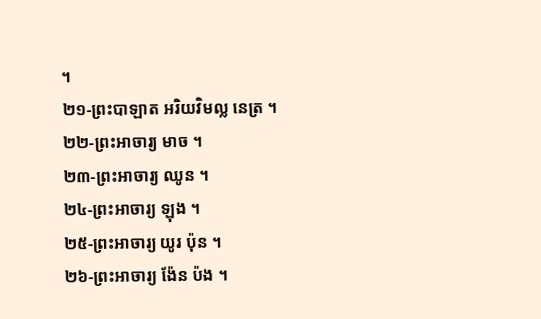។
២១-ព្រះបាឡាត អរិយវិមល្ល នេត្រ ។
២២-ព្រះអាចារ្យ មាច ។
២៣-ព្រះអាចារ្យ ឈូន ។
២៤-ព្រះអាចារ្យ ឡុង ។
២៥-ព្រះអាចារ្យ យូរ ប៉ុន ។
២៦-ព្រះអាចារ្យ ង៉ែន ប៉ង ។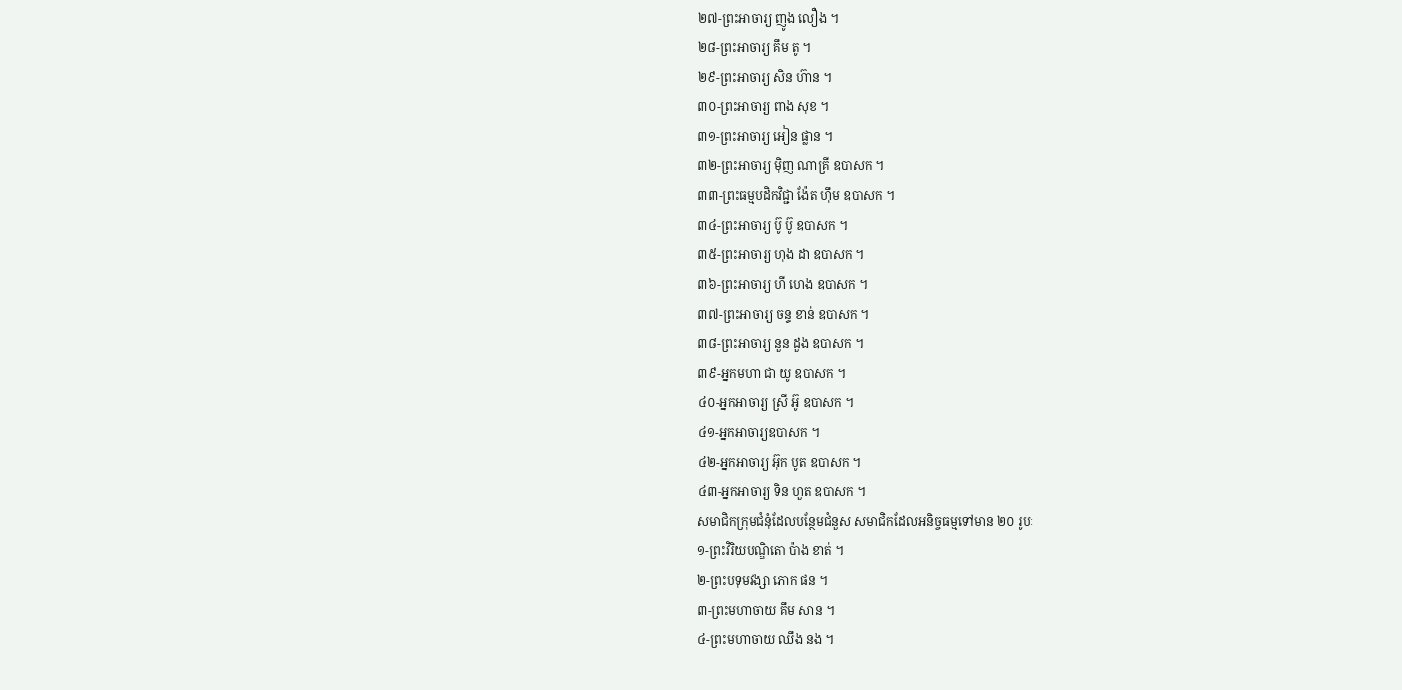២៧-ព្រះអាចារ្យ ញូង លឿង ។
២៨-ព្រះអាចារ្យ គឹម តូ ។
២៩-ព្រះអាចារ្យ សិន ហ៊ាន ។
៣០-ព្រះអាចារ្យ ពាង សុខ ។
៣១-ព្រះអាចារ្យ អៀន ផ្លាន ។
៣២-ព្រះអាចារ្យ ម៉ិញ ណាគ្រី ឧបាសក ។
៣៣-ព្រះធម្មបដិកវិជ្ជា ង៉ែត ហ៊ឹម ឧបាសក ។
៣៤-ព្រះអាចារ្យ ប៊ូ ប៊ូ ឧបាសក ។
៣៥-ព្រះអាចារ្យ ហុង ដា ឧបាសក ។
៣៦-ព្រះអាចារ្យ ហី ហេង ឧបាសក ។
៣៧-ព្រះអាចារ្យ ចន្ទ ខាន់ ឧបាសក ។
៣៨-ព្រះអាចារ្យ នួន ដួង ឧបាសក ។
៣៩-អ្នកមហា ជា យូ ឧបាសក ។
៤០-អ្នកអាចារ្យ ស្រី អ៊ូ ឧបាសក ។
៤១-អ្នកអាចារ្យឧបាសក ។
៤២-អ្នកអាចារ្យ អ៊ុក បូត ឧបាសក ។
៤៣-អ្នកអាចារ្យ ទិន ហួត ឧបាសក ។
សមាជិកក្រុមជំនុំដែលបន្ថែមជំនួស សមាជិកដែលអនិច្ចធម្មទៅមាន ២០ រូបៈ
១-ព្រះវិរិយបណ្ឌិតោ ប៉ាង ខាត់ ។
២-ព្រះបទុមវង្សា ភោក ផន ។
៣-ព្រះមហាចាយ គឹម សាន ។
៤-ព្រះមហាចាយ ឈឹង នង ។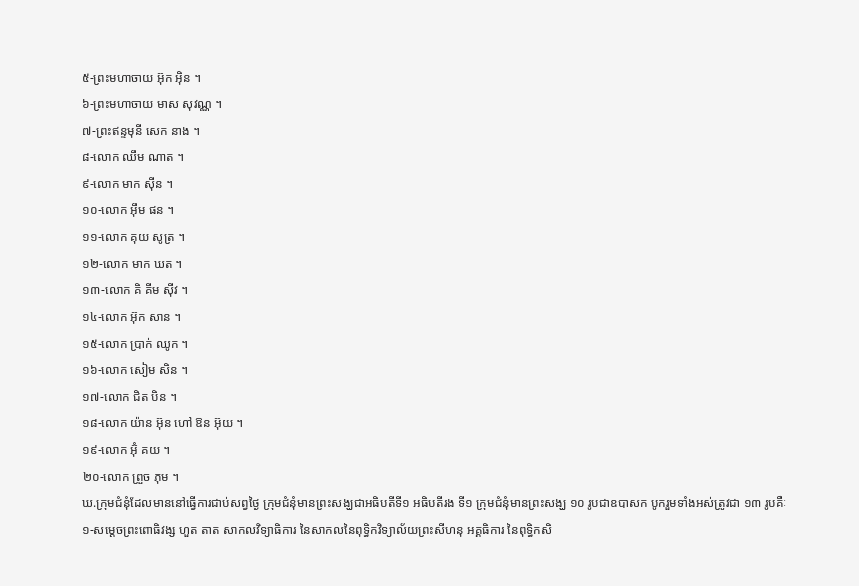៥-ព្រះមហាចាយ អ៊ុក អ៊ិន ។
៦-ព្រះមហាចាយ មាស សុវណ្ណ ។
៧-ព្រះឥន្ទមុនី សេក នាង ។
៨-លោក ឈឹម ណាត ។
៩-លោក មាក ស៊ីន ។
១០-លោក អ៊ឹម ផន ។
១១-លោក គុយ សូត្រ ។
១២-លោក មាក ឃត ។
១៣-លោក គិ គីម ស៊ីវ ។
១៤-លោក អ៊ុក សាន ។
១៥-លោក ប្រាក់ ឈូក ។
១៦-លោក សៀម សិន ។
១៧-លោក ជិត បិន ។
១៨-លោក យ៉ាន អ៊ុន ហៅ ឱន អ៊ុយ ។
១៩-លោក អ៊ុំ គយ ។
២០-លោក ព្រួច ភុម ។
ឃ.ក្រុមជំនុំដែលមាននៅធ្វើការជាប់សព្វថ្ងៃ ក្រុមជំនុំមានព្រះសង្ឃជាអធិបតីទី១ អធិបតីរង ទី១ ក្រុមជំនុំមានព្រះសង្ឃ ១០ រូបជាឧបាសក បូករួមទាំងអស់ត្រូវជា ១៣ រូបគឺៈ
១-សម្ដេចព្រះពោធិវង្ស ហួត តាត សាកលវិទ្យាធិការ នៃសាកលនៃពុទ្ធិកវិទ្យាល័យព្រះសីហនុ អគ្គធិការ នៃពុទ្ធិកសិ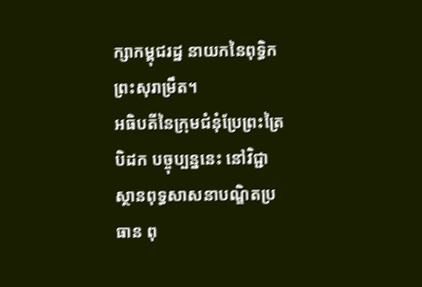ក្សាកម្ពុជរដ្ឋ នាយកនៃពុទ្ធិកព្រះសុរាម្រឹត។
អធិបតីនៃក្រុមជំនុំប្រែព្រះត្រៃបិដក បច្ចុប្បន្ននេះ នៅវិជ្ជាស្ថានពុទ្ធសាសនាបណ្ឌិតប្រធាន ពុ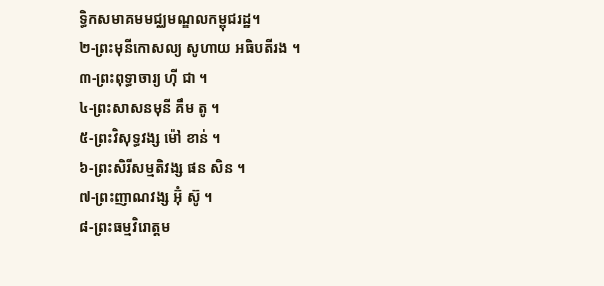ទ្ធិកសមាគមមជ្ឈមណ្ឌលកម្ពុជរដ្ឋ។
២-ព្រះមុនីកោសល្យ សូហាយ អធិបតីរង ។
៣-ព្រះពុទ្ធាចារ្យ ហ៊ី ជា ។
៤-ព្រះសាសនមុនី គឹម តូ ។
៥-ព្រះវិសុទ្ធវង្ស ម៉ៅ ខាន់ ។
៦-ព្រះសិរីសម្មតិវង្ស ផន សិន ។
៧-ព្រះញាណវង្ស អ៊ុំ ស៊ូ ។
៨-ព្រះធម្មវិរោត្តម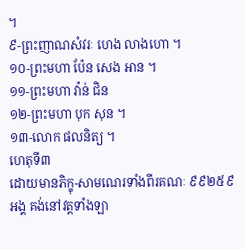។
៩-ព្រះញាណសំវរៈ ហេង លាងហោ ។
១០-ព្រះមហា ប៉ែន សេង អាន ។
១១-ព្រះមហា វ៉ាន់ ជិន
១២-ព្រះមហា បុក សុន ។
១៣-លោក ផលនិត្យ ។
ហេតុទី៣
ដោយមានភិក្ខុ-សាមណេរទាំងពីរគណៈ ៩៩២៥៩ អង្គ គង់នៅវត្តទាំងឡា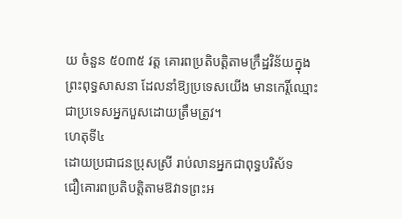យ ចំនួន ៥០៣៥ វត្ត គោរពប្រតិបត្តិតាមក្រឹដ្ឋវិន័យក្នុងព្រះពុទ្ធសាសនា ដែលនាំឱ្យប្រទេសយើង មានកេរ្តិ៍ឈ្មោះជាប្រទេសអ្នកបួសដោយត្រឹមត្រូវ។
ហេតុទី៤
ដោយប្រជាជនប្រុសស្រី រាប់លានអ្នកជាពុទ្ធបរិស័ទ
ជឿគោរពប្រតិបត្តិតាមឱវាទព្រះអ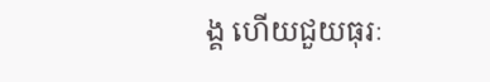ង្គ ហើយជួយធុរៈ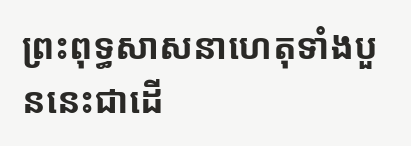ព្រះពុទ្ធសាសនាហេតុទាំងបួននេះជាដើ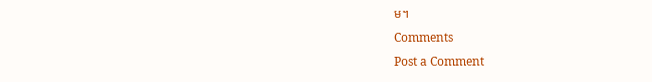ម។
Comments
Post a Comment